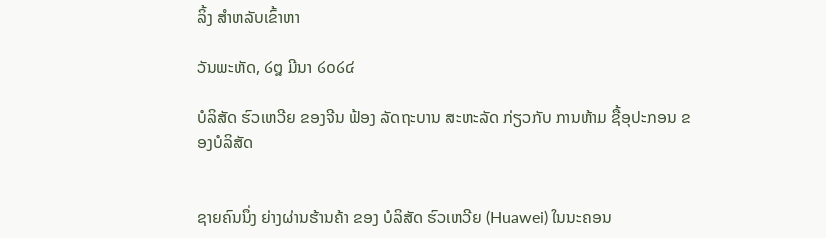ລິ້ງ ສຳຫລັບເຂົ້າຫາ

ວັນພະຫັດ, ໒໘ ມີນາ ໒໐໒໔

ບໍລິສັດ ຮົວເຫວີຍ ຂອງຈີນ ຟ້ອງ ລັດຖະບານ ສະຫະລັດ ກ່ຽວກັບ ການຫ້າມ ຊື້ອຸປະກອນ ຂອງບໍລິສັດ


ຊາຍຄົນນຶ່ງ ຍ່າງຜ່ານຮ້ານຄ້າ ຂອງ ບໍລິສັດ ຮົວເຫວີຍ (Huawei) ໃນນະຄອນ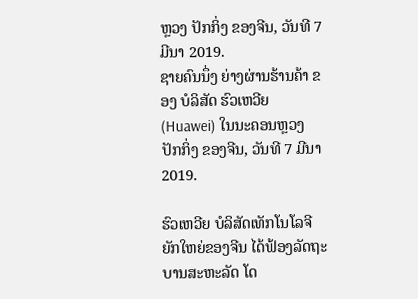ຫຼວງ ປັກກິ່ງ ຂອງຈີນ, ວັນທີ 7 ມີນາ 2019.
ຊາຍຄົນນຶ່ງ ຍ່າງຜ່ານຮ້ານຄ້າ ຂອງ ບໍລິສັດ ຮົວເຫວີຍ (Huawei) ໃນນະຄອນຫຼວງ ປັກກິ່ງ ຂອງຈີນ, ວັນທີ 7 ມີນາ 2019.

ຮົວເຫວີຍ ບໍລິສັດເທັກໂນໂລຈີຍັກໃຫຍ່ຂອງຈີນ ໄດ້ຟ້ອງລັດຖະບານສະຫະລັດ ໂດ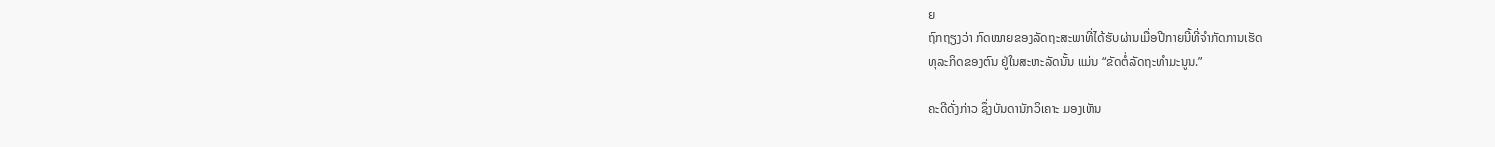ຍ
ຖົກຖຽງວ່າ ກົດໝາຍຂອງລັດຖະສະພາທີ່ໄດ້ຮັບຜ່ານເມື່ອປີກາຍນີ້ທີ່ຈຳກັດການເຮັດ
ທຸລະກິດຂອງຕົນ ຢູ່ໃນສະຫະລັດນັ້ນ ແມ່ນ “ຂັດຕໍ່ລັດຖະທຳມະນູນ.”

ຄະດີດັ່ງກ່າວ ຊຶ່ງບັນດານັກວິເຄາະ ມອງເຫັນ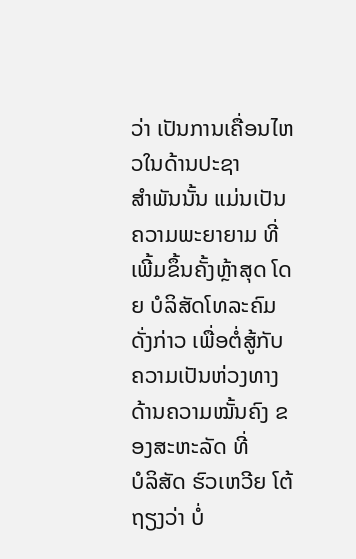ວ່າ ເປັນການເຄື່ອນໄຫວໃນດ້ານປະຊາ
ສຳພັນນັ້ນ ແມ່ນເປັນຄວາມພະຍາຍາມ ທີ່ເພີ້ມຂຶ້ນຄັ້ງຫຼ້າສຸດ ໂດຍ ບໍລິສັດໂທລະຄົມ
ດັ່ງກ່າວ ເພື່ອຕໍ່ສູ້ກັບ ຄວາມເປັນຫ່ວງທາງດ້ານຄວາມໝັ້ນຄົງ ຂອງສະຫະລັດ ທີ່
ບໍລິສັດ ຮົວເຫວີຍ ໂຕ້ຖຽງວ່າ ບໍ່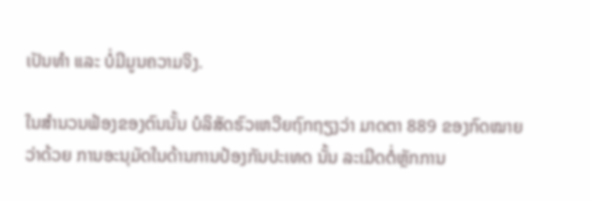ເປັນທຳ ແລະ ບໍ່ມີມູນຄວາມຈິງ.

ໃນສຳນວນຟ້ອງຂອງຕົນນັ້ນ ບໍລິສັດຮົວເຫວີຍຖົກຖຽງວ່າ ມາດຕາ 889 ຂອງກົດໝາຍ
ວ່າດ້ວຍ ການອະນຸມັດໃນດ້ານການປ້ອງກັນປະເທດ ນັ້ນ ລະເມີດຕໍ່ຫຼັກການ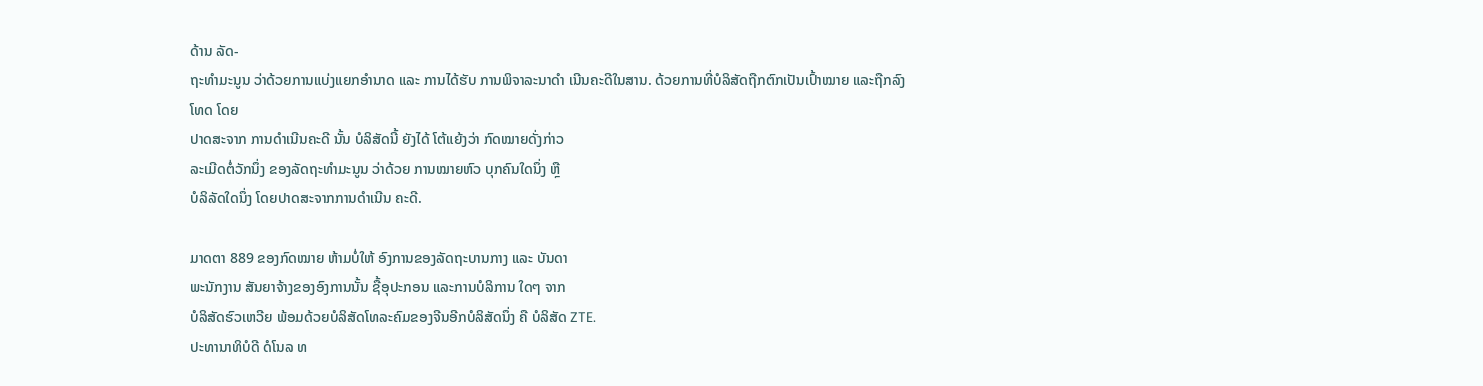ດ້ານ ລັດ-
ຖະທຳມະນູນ ວ່າດ້ວຍການແບ່ງແຍກອຳນາດ ແລະ ການໄດ້ຮັບ ການພິຈາລະນາດຳ ເນີນຄະດີໃນສານ. ດ້ວຍການທີ່ບໍລິສັດຖືກຕົກເປັນເປົ້າໝາຍ ແລະຖືກລົງໂທດ ໂດຍ
ປາດສະຈາກ ການດຳເນີນຄະດີ ນັ້ນ ບໍລິສັດນີ້ ຍັງໄດ້ ໂຕ້ແຍ້ງວ່າ ກົດໝາຍດັ່ງກ່າວ
ລະເມີດຕໍ່ວັກນຶ່ງ ຂອງລັດຖະທຳມະນູນ ວ່າດ້ວຍ ການໝາຍຫົວ ບຸກຄົນໃດນຶ່ງ ຫຼື
ບໍລິລັດໃດນຶ່ງ ໂດຍປາດສະຈາກການດຳເນີນ ຄະດີ.

ມາດຕາ 889 ຂອງກົດໝາຍ ຫ້າມບໍ່ໃຫ້ ອົງການຂອງລັດຖະບານກາງ ແລະ ບັນດາ
ພະນັກງານ ສັນຍາຈ້າງຂອງອົງການນັ້ນ ຊື້ອຸປະກອນ ແລະການບໍລິການ ໃດໆ ຈາກ
ບໍລິສັດຮົວເຫວີຍ ພ້ອມດ້ວຍບໍລິສັດໂທລະຄົມຂອງຈີນອີກບໍລິສັດນຶ່ງ ຄື ບໍລິສັດ ZTE.
ປະທານາທິບໍດີ ດໍໂນລ ທ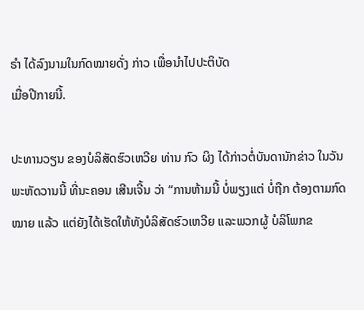ຣຳ ໄດ້ລົງນາມໃນກົດໝາຍດັ່ງ ກ່າວ ເພື່ອນຳໄປປະຕິບັດ
ເມື່ອປີກາຍນີ້.

ປະທານວຽນ ຂອງບໍລິສັດຮົວເຫວີຍ ທ່ານ ກົວ ຜິງ ໄດ້ກ່າວຕໍ່ບັນດານັກຂ່າວ ໃນວັນ
ພະຫັດວານນີ້ ທີ່ນະຄອນ ເສີນເຈີ້ນ ວ່າ “ການຫ້າມນີ້ ບໍ່ພຽງແຕ່ ບໍ່ຖືກ ຕ້ອງຕາມກົດ
ໝາຍ ແລ້ວ ແຕ່ຍັງໄດ້ເຮັດໃຫ້ທັງບໍລິສັດຮົວເຫວີຍ ແລະພວກຜູ້ ບໍລິໂພກຂ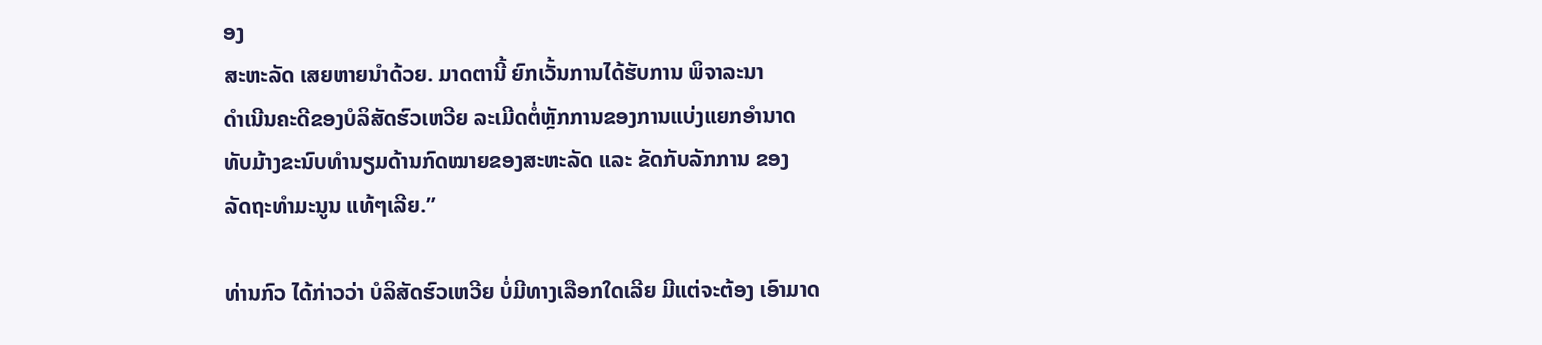ອງ
ສະຫະລັດ ເສຍຫາຍນຳດ້ວຍ. ມາດຕານີ້ ຍົກເວັ້ນການໄດ້ຮັບການ ພິຈາລະນາ
ດຳເນີນຄະດີຂອງບໍລິສັດຮົວເຫວີຍ ລະເມີດຕໍ່ຫຼັກການຂອງການແບ່ງແຍກອຳນາດ
ທັບມ້າງຂະນົບທຳນຽມດ້ານກົດໝາຍຂອງສະຫະລັດ ແລະ ຂັດກັບລັກການ ຂອງ
ລັດຖະທຳມະນູນ ແທ້ໆເລີຍ.”

ທ່ານກົວ ໄດ້ກ່າວວ່າ ບໍລິສັດຮົວເຫວີຍ ບໍ່ມີທາງເລືອກໃດເລີຍ ມີແຕ່ຈະຕ້ອງ ເອົາມາດ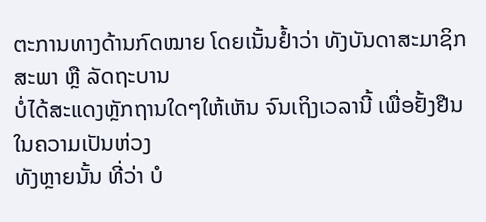ຕະການທາງດ້ານກົດໝາຍ ໂດຍເນັ້ນຢ້ຳວ່າ ທັງບັນດາສະມາຊິກສະພາ ຫຼື ລັດຖະບານ
ບໍ່ໄດ້ສະແດງຫຼັກຖານໃດໆໃຫ້ເຫັນ ຈົນເຖິງເວລານີ້ ເພື່ອຢັ້ງຢືນໃນຄວາມເປັນຫ່ວງ
ທັງຫຼາຍນັ້ນ ທີ່ວ່າ ບໍ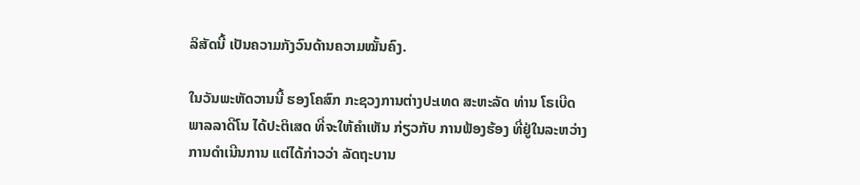ລິສັດນີ້ ເປັນຄວາມກັງວົນດ້ານຄວາມໝັ້ນຄົງ.

ໃນວັນພະຫັດວານນີ້ ຮອງໂຄສົກ ກະຊວງການຕ່າງປະເທດ ສະຫະລັດ ທ່ານ ໂຣເບີດ
ພາລລາດີໂນ ໄດ້ປະຕິເສດ ທີ່ຈະໃຫ້ຄຳເຫັນ ກ່ຽວກັບ ການຟ້ອງຮ້ອງ ທີ່ຢູ່ໃນລະຫວ່າງ
ການດຳເນີນການ ແຕ່ໄດ້ກ່າວວ່າ ລັດຖະບານ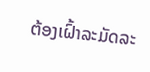ຕ້ອງເຝົ້າລະມັດລະ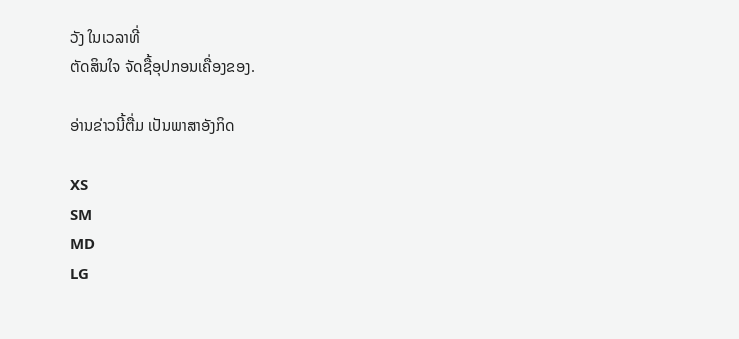ວັງ ໃນເວລາທີ່
ຕັດສິນໃຈ ຈັດຊື້ອຸປກອນເຄື່ອງຂອງ.

ອ່ານຂ່າວນີ້ຕື່ມ ເປັນພາສາອັງກິດ

XS
SM
MD
LG